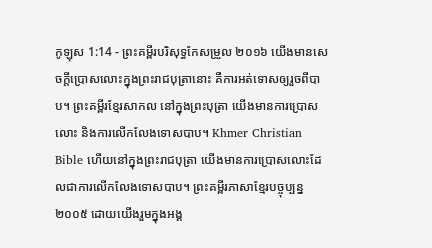កូឡុស 1:14 - ព្រះគម្ពីរបរិសុទ្ធកែសម្រួល ២០១៦ យើងមានសេចក្តីប្រោសលោះក្នុងព្រះរាជបុត្រានោះ គឺការអត់ទោសឲ្យរួចពីបាប។ ព្រះគម្ពីរខ្មែរសាកល នៅក្នុងព្រះបុត្រា យើងមានការប្រោសលោះ និងការលើកលែងទោសបាប។ Khmer Christian Bible ហើយនៅក្នុងព្រះរាជបុត្រា យើងមានការប្រោសលោះដែលជាការលើកលែងទោសបាប។ ព្រះគម្ពីរភាសាខ្មែរបច្ចុប្បន្ន ២០០៥ ដោយយើងរួមក្នុងអង្គ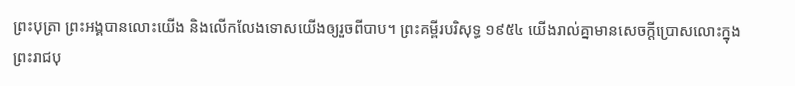ព្រះបុត្រា ព្រះអង្គបានលោះយើង និងលើកលែងទោសយើងឲ្យរួចពីបាប។ ព្រះគម្ពីរបរិសុទ្ធ ១៩៥៤ យើងរាល់គ្នាមានសេចក្ដីប្រោសលោះក្នុងព្រះរាជបុ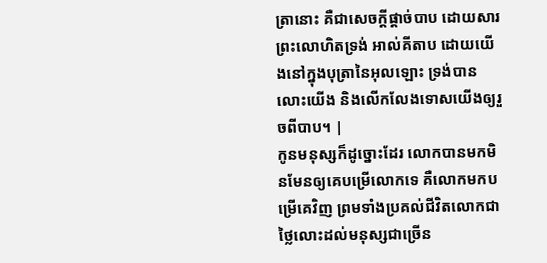ត្រានោះ គឺជាសេចក្ដីផ្តាច់បាប ដោយសារព្រះលោហិតទ្រង់ អាល់គីតាប ដោយយើងនៅក្នុងបុត្រានៃអុលឡោះ ទ្រង់បានលោះយើង និងលើកលែងទោសយើងឲ្យរួចពីបាប។ |
កូនមនុស្សក៏ដូច្នោះដែរ លោកបានមកមិនមែនឲ្យគេបម្រើលោកទេ គឺលោកមកបម្រើគេវិញ ព្រមទាំងប្រគល់ជីវិតលោកជាថ្លៃលោះដល់មនុស្សជាច្រើន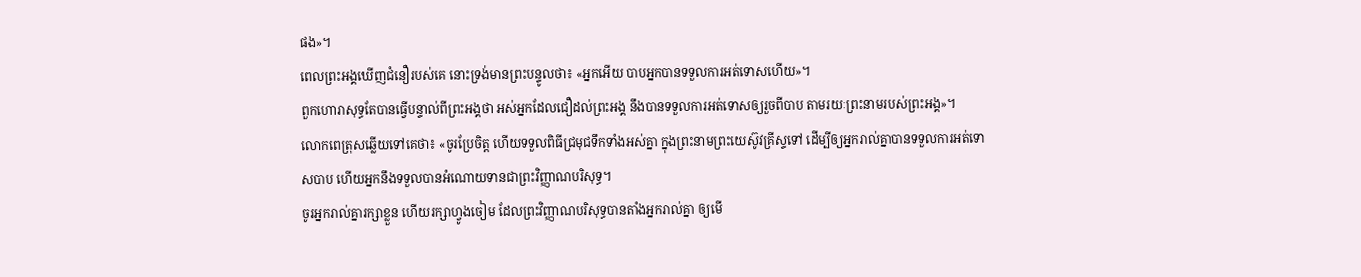ផង»។
ពេលព្រះអង្គឃើញជំនឿរបស់គេ នោះទ្រង់មានព្រះបន្ទូលថា៖ «អ្នកអើយ បាបអ្នកបានទទួលការអត់ទោសហើយ»។
ពួកហោរាសុទ្ធតែបានធ្វើបន្ទាល់ពីព្រះអង្គថា អស់អ្នកដែលជឿដល់ព្រះអង្គ នឹងបានទទួលការអត់ទោសឲ្យរួចពីបាប តាមរយៈព្រះនាមរបស់ព្រះអង្គ»។
លោកពេត្រុសឆ្លើយទៅគេថា៖ «ចូរប្រែចិត្ត ហើយទទួលពិធីជ្រមុជទឹកទាំងអស់គ្នា ក្នុងព្រះនាមព្រះយេស៊ូវគ្រីស្ទទៅ ដើម្បីឲ្យអ្នករាល់គ្នាបានទទួលការអត់ទោសបាប ហើយអ្នកនឹងទទួលបានអំណោយទានជាព្រះវិញ្ញាណបរិសុទ្ធ។
ចូរអ្នករាល់គ្នារក្សាខ្លួន ហើយរក្សាហ្វូងចៀម ដែលព្រះវិញ្ញាណបរិសុទ្ធបានតាំងអ្នករាល់គ្នា ឲ្យមើ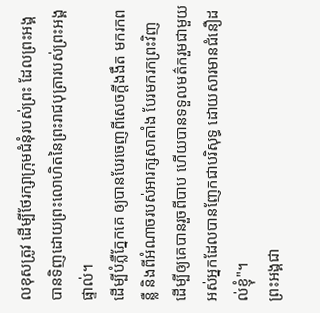លខុសត្រូវ ដើម្បីថែរក្សាក្រុមជំនុំរបស់ព្រះ ដែលព្រះអង្គបានទិញដោយព្រះលោហិតនៃព្រះរាជបុត្រារបស់ព្រះអង្គផ្ទាល់។
ដើម្បីបំភ្លឺភ្នែកគេ ឲ្យបានបែរចេញពីសេចក្តីងងឹត មករកពន្លឺ និងពីអំណាចរបស់អារក្សសាតាំង បែរមករកព្រះវិញ ដើម្បីឲ្យគេបានរួចពីបាប ហើយបានទទួលមត៌ករួមជាមួយអស់អ្នកដែលបានញែកជាបរិសុទ្ធ ដោយសារមានជំនឿដល់ខ្ញុំ"។
ព្រះអង្គជា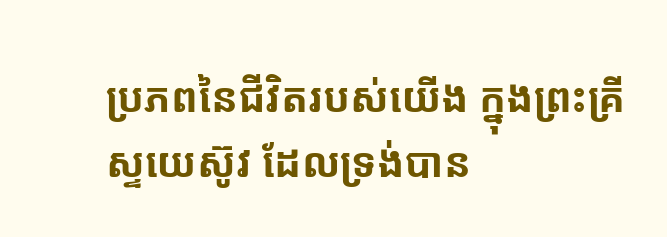ប្រភពនៃជីវិតរបស់យើង ក្នុងព្រះគ្រីស្ទយេស៊ូវ ដែលទ្រង់បាន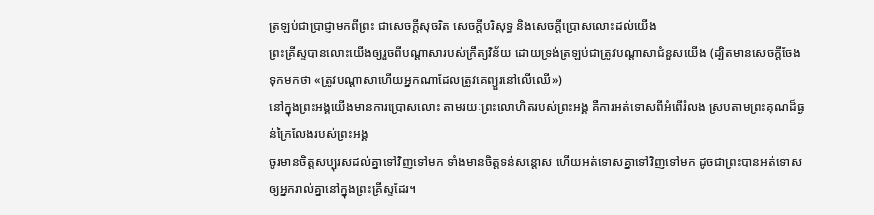ត្រឡប់ជាប្រាជ្ញាមកពីព្រះ ជាសេចក្តីសុចរិត សេចក្តីបរិសុទ្ធ និងសេចក្តីប្រោសលោះដល់យើង
ព្រះគ្រីស្ទបានលោះយើងឲ្យរួចពីបណ្ដាសារបស់ក្រឹត្យវិន័យ ដោយទ្រង់ត្រឡប់ជាត្រូវបណ្ដាសាជំនួសយើង (ដ្បិតមានសេចក្ដីចែងទុកមកថា «ត្រូវបណ្ដាសាហើយអ្នកណាដែលត្រូវគេព្យួរនៅលើឈើ»)
នៅក្នុងព្រះអង្គយើងមានការប្រោសលោះ តាមរយៈព្រះលោហិតរបស់ព្រះអង្គ គឺការអត់ទោសពីអំពើរំលង ស្របតាមព្រះគុណដ៏ធ្ងន់ក្រៃលែងរបស់ព្រះអង្គ
ចូរមានចិត្តសប្បុរសដល់គ្នាទៅវិញទៅមក ទាំងមានចិត្តទន់សន្តោស ហើយអត់ទោសគ្នាទៅវិញទៅមក ដូចជាព្រះបានអត់ទោសឲ្យអ្នករាល់គ្នានៅក្នុងព្រះគ្រីស្ទដែរ។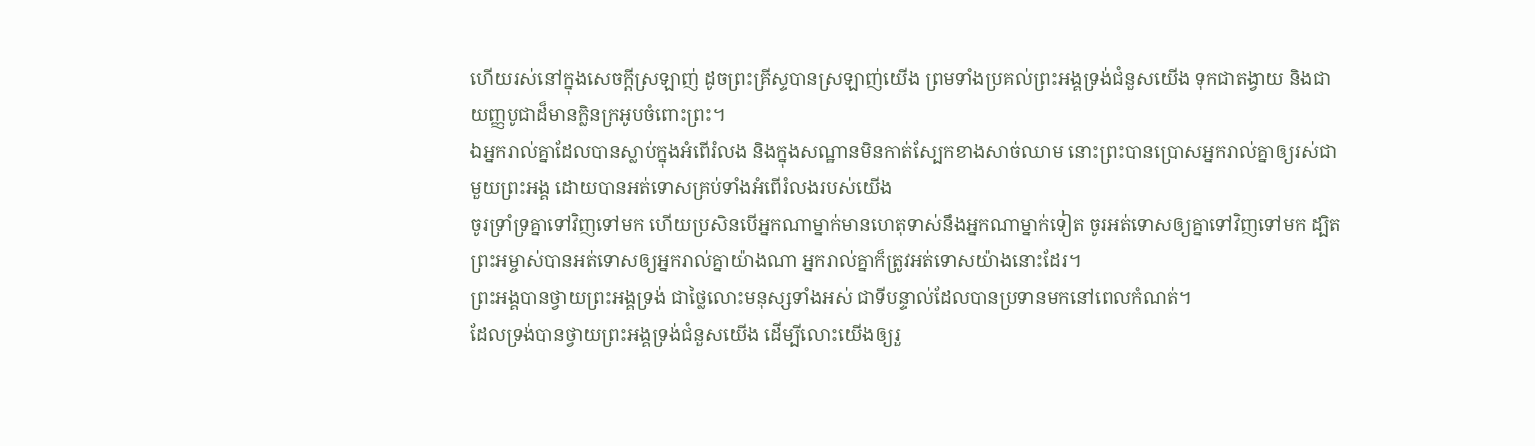ហើយរស់នៅក្នុងសេចក្តីស្រឡាញ់ ដូចព្រះគ្រីស្ទបានស្រឡាញ់យើង ព្រមទាំងប្រគល់ព្រះអង្គទ្រង់ជំនួសយើង ទុកជាតង្វាយ និងជាយញ្ញបូជាដ៏មានក្លិនក្រអូបចំពោះព្រះ។
ឯអ្នករាល់គ្នាដែលបានស្លាប់ក្នុងអំពើរំលង និងក្នុងសណ្ឋានមិនកាត់ស្បែកខាងសាច់ឈាម នោះព្រះបានប្រោសអ្នករាល់គ្នាឲ្យរស់ជាមួយព្រះអង្គ ដោយបានអត់ទោសគ្រប់ទាំងអំពើរំលងរបស់យើង
ចូរទ្រាំទ្រគ្នាទៅវិញទៅមក ហើយប្រសិនបើអ្នកណាម្នាក់មានហេតុទាស់នឹងអ្នកណាម្នាក់ទៀត ចូរអត់ទោសឲ្យគ្នាទៅវិញទៅមក ដ្បិតព្រះអម្ចាស់បានអត់ទោសឲ្យអ្នករាល់គ្នាយ៉ាងណា អ្នករាល់គ្នាក៏ត្រូវអត់ទោសយ៉ាងនោះដែរ។
ព្រះអង្គបានថ្វាយព្រះអង្គទ្រង់ ជាថ្លៃលោះមនុស្សទាំងអស់ ជាទីបន្ទាល់ដែលបានប្រទានមកនៅពេលកំណត់។
ដែលទ្រង់បានថ្វាយព្រះអង្គទ្រង់ជំនួសយើង ដើម្បីលោះយើងឲ្យរួ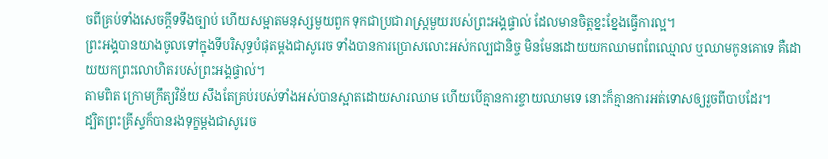ចពីគ្រប់ទាំងសេចក្ដីទទឹងច្បាប់ ហើយសម្អាតមនុស្សមួយពួក ទុកជាប្រជារាស្ត្រមួយរបស់ព្រះអង្គផ្ទាល់ ដែលមានចិត្តខ្នះខ្នែងធ្វើការល្អ។
ព្រះអង្គបានយាងចូលទៅក្នុងទីបរិសុទ្ធបំផុតម្ដងជាសូរេច ទាំងបានការប្រោសលោះអស់កល្បជានិច្ច មិនមែនដោយយកឈាមពពែឈ្មោល ឬឈាមកូនគោទេ គឺដោយយកព្រះលោហិតរបស់ព្រះអង្គផ្ទាល់។
តាមពិត ក្រោមក្រឹត្យវិន័យ សឹងតែគ្រប់របស់ទាំងអស់បានស្អាតដោយសារឈាម ហើយបើគ្មានការខ្ចាយឈាមទេ នោះក៏គ្មានការអត់ទោសឲ្យរួចពីបាបដែរ។
ដ្បិតព្រះគ្រីស្ទក៏បានរងទុក្ខម្តងជាសូរេច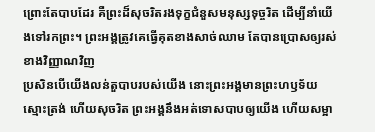ព្រោះតែបាបដែរ គឺព្រះដ៏សុចរិតរងទុក្ខជំនួសមនុស្សទុច្ចរិត ដើម្បីនាំយើងទៅរកព្រះ។ ព្រះអង្គត្រូវគេធ្វើគុតខាងសាច់ឈាម តែបានប្រោសឲ្យរស់ខាងវិញ្ញាណវិញ
ប្រសិនបើយើងលន់តួបាបរបស់យើង នោះព្រះអង្គមានព្រះហឫទ័យស្មោះត្រង់ ហើយសុចរិត ព្រះអង្គនឹងអត់ទោសបាបឲ្យយើង ហើយសម្អា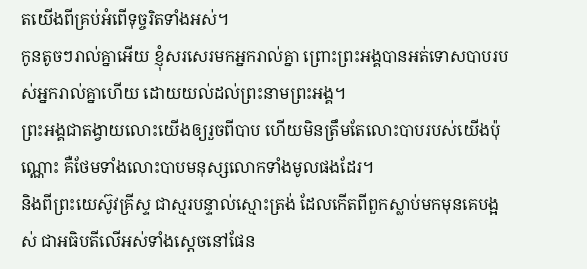តយើងពីគ្រប់អំពើទុច្ចរិតទាំងអស់។
កូនតូចៗរាល់គ្នាអើយ ខ្ញុំសរសេរមកអ្នករាល់គ្នា ព្រោះព្រះអង្គបានអត់ទោសបាបរបស់អ្នករាល់គ្នាហើយ ដោយយល់ដល់ព្រះនាមព្រះអង្គ។
ព្រះអង្គជាតង្វាយលោះយើងឲ្យរួចពីបាប ហើយមិនត្រឹមតែលោះបាបរបស់យើងប៉ុណ្ណោះ គឺថែមទាំងលោះបាបមនុស្សលោកទាំងមូលផងដែរ។
និងពីព្រះយេស៊ូវគ្រីស្ទ ជាស្មរបន្ទាល់ស្មោះត្រង់ ដែលកើតពីពួកស្លាប់មកមុនគេបង្អស់ ជាអធិបតីលើអស់ទាំងស្តេចនៅផែន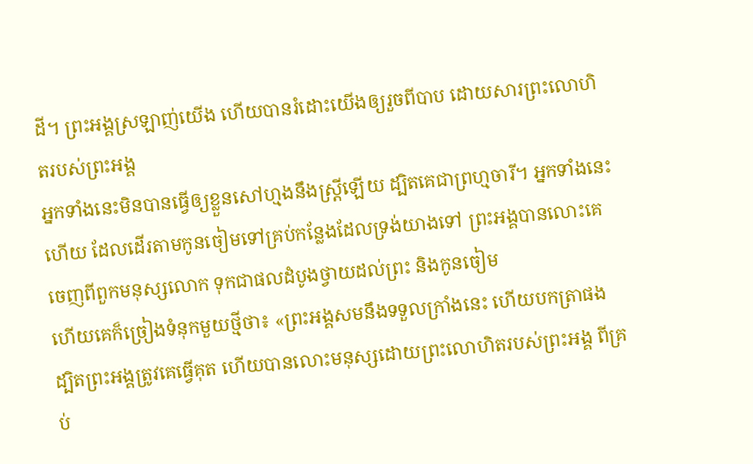ដី។ ព្រះអង្គស្រឡាញ់យើង ហើយបានរំដោះយើងឲ្យរួចពីបាប ដោយសារព្រះលោហិតរបស់ព្រះអង្គ
អ្នកទាំងនេះមិនបានធ្វើឲ្យខ្លួនសៅហ្មងនឹងស្ត្រីឡើយ ដ្បិតគេជាព្រហ្មចារី។ អ្នកទាំងនេះហើយ ដែលដើរតាមកូនចៀមទៅគ្រប់កន្លែងដែលទ្រង់យាងទៅ ព្រះអង្គបានលោះគេចេញពីពួកមនុស្សលោក ទុកជាផលដំបូងថ្វាយដល់ព្រះ និងកូនចៀម
ហើយគេក៏ច្រៀងទំនុកមួយថ្មីថា៖ «ព្រះអង្គសមនឹងទទួលក្រាំងនេះ ហើយបកត្រាផង ដ្បិតព្រះអង្គត្រូវគេធ្វើគុត ហើយបានលោះមនុស្សដោយព្រះលោហិតរបស់ព្រះអង្គ ពីគ្រប់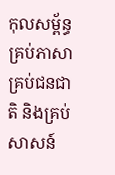កុលសម្ព័ន្ធ គ្រប់ភាសា គ្រប់ជនជាតិ និងគ្រប់សាសន៍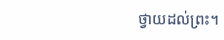ថ្វាយដល់ព្រះ។